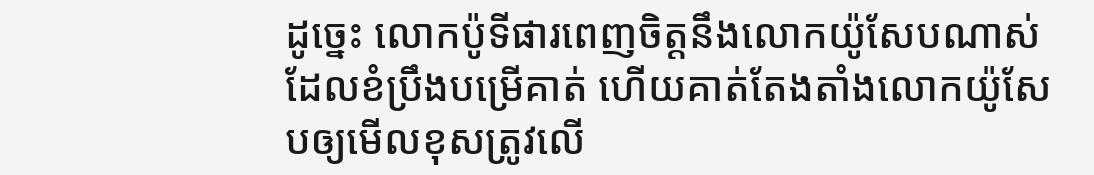ដូច្នេះ លោកប៉ូទីផារពេញចិត្តនឹងលោកយ៉ូសែបណាស់ ដែលខំប្រឹងបម្រើគាត់ ហើយគាត់តែងតាំងលោកយ៉ូសែបឲ្យមើលខុសត្រូវលើ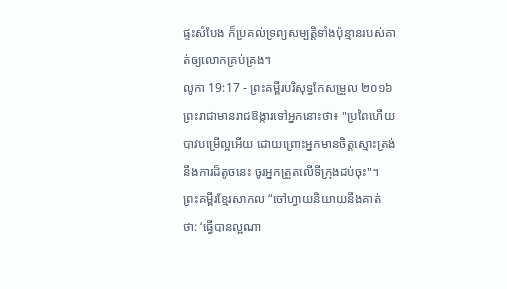ផ្ទះសំបែង ក៏ប្រគល់ទ្រព្យសម្បត្តិទាំងប៉ុន្មានរបស់គាត់ឲ្យលោកគ្រប់គ្រង។
លូកា 19:17 - ព្រះគម្ពីរបរិសុទ្ធកែសម្រួល ២០១៦ ព្រះរាជាមានរាជឱង្ការទៅអ្នកនោះថា៖ "ប្រពៃហើយបាវបម្រើល្អអើយ ដោយព្រោះអ្នកមានចិត្តស្មោះត្រង់នឹងការដ៏តូចនេះ ចូរអ្នកត្រួតលើទីក្រុងដប់ចុះ"។ ព្រះគម្ពីរខ្មែរសាកល “ចៅហ្វាយនិយាយនឹងគាត់ថា: ‘ធ្វើបានល្អណា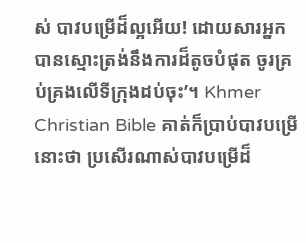ស់ បាវបម្រើដ៏ល្អអើយ! ដោយសារអ្នកបានស្មោះត្រង់នឹងការដ៏តូចបំផុត ចូរគ្រប់គ្រងលើទីក្រុងដប់ចុះ’។ Khmer Christian Bible គាត់ក៏ប្រាប់បាវបម្រើនោះថា ប្រសើរណាស់បាវបម្រើដ៏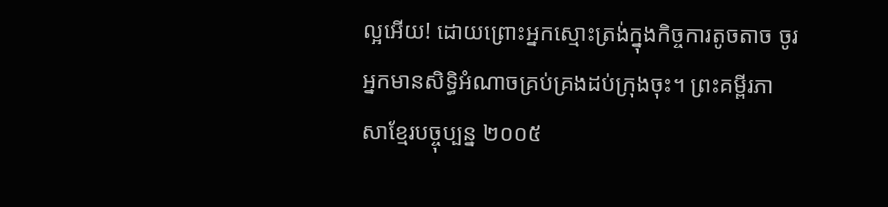ល្អអើយ! ដោយព្រោះអ្នកស្មោះត្រង់ក្នុងកិច្ចការតូចតាច ចូរអ្នកមានសិទ្ធិអំណាចគ្រប់គ្រងដប់ក្រុងចុះ។ ព្រះគម្ពីរភាសាខ្មែរបច្ចុប្បន្ន ២០០៥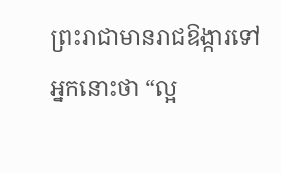ព្រះរាជាមានរាជឱង្ការទៅអ្នកនោះថា “ល្អ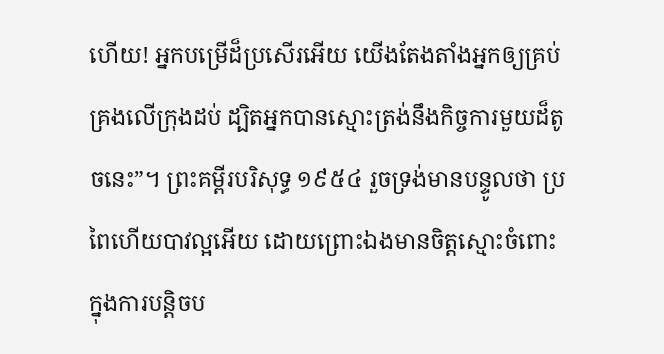ហើយ! អ្នកបម្រើដ៏ប្រសើរអើយ យើងតែងតាំងអ្នកឲ្យគ្រប់គ្រងលើក្រុងដប់ ដ្បិតអ្នកបានស្មោះត្រង់នឹងកិច្ចការមួយដ៏តូចនេះ”។ ព្រះគម្ពីរបរិសុទ្ធ ១៩៥៤ រួចទ្រង់មានបន្ទូលថា ប្រពៃហើយបាវល្អអើយ ដោយព្រោះឯងមានចិត្តស្មោះចំពោះ ក្នុងការបន្តិចប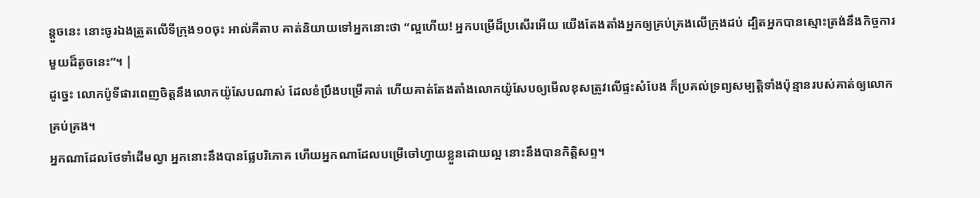ន្តួចនេះ នោះចូរឯងត្រួតលើទីក្រុង១០ចុះ អាល់គីតាប គាត់និយាយទៅអ្នកនោះថា “ល្អហើយ! អ្នកបម្រើដ៏ប្រសើរអើយ យើងតែងតាំងអ្នកឲ្យគ្រប់គ្រងលើក្រុងដប់ ដ្បិតអ្នកបានស្មោះត្រង់នឹងកិច្ចការមួយដ៏តូចនេះ”។ |
ដូច្នេះ លោកប៉ូទីផារពេញចិត្តនឹងលោកយ៉ូសែបណាស់ ដែលខំប្រឹងបម្រើគាត់ ហើយគាត់តែងតាំងលោកយ៉ូសែបឲ្យមើលខុសត្រូវលើផ្ទះសំបែង ក៏ប្រគល់ទ្រព្យសម្បត្តិទាំងប៉ុន្មានរបស់គាត់ឲ្យលោកគ្រប់គ្រង។
អ្នកណាដែលថែទាំដើមល្វា អ្នកនោះនឹងបានផ្លែបរិភោគ ហើយអ្នកណាដែលបម្រើចៅហ្វាយខ្លួនដោយល្អ នោះនឹងបានកិត្តិសព្ទ។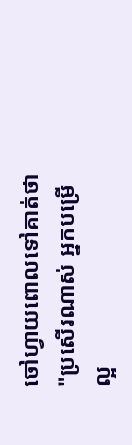ចៅហ្វាយពោលទៅគាត់ថា "ប្រសើរណាស់ អ្នកបម្រើល្អ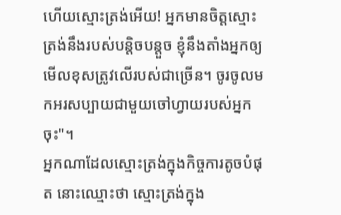ហើយស្មោះត្រង់អើយ! អ្នកមានចិត្តស្មោះត្រង់នឹងរបស់បន្តិចបន្តួច ខ្ញុំនឹងតាំងអ្នកឲ្យមើលខុសត្រូវលើរបស់ជាច្រើន។ ចូរចូលមកអរសប្បាយជាមួយចៅហ្វាយរបស់អ្នកចុះ"។
អ្នកណាដែលស្មោះត្រង់ក្នុងកិច្ចការតូចបំផុត នោះឈ្មោះថា ស្មោះត្រង់ក្នុង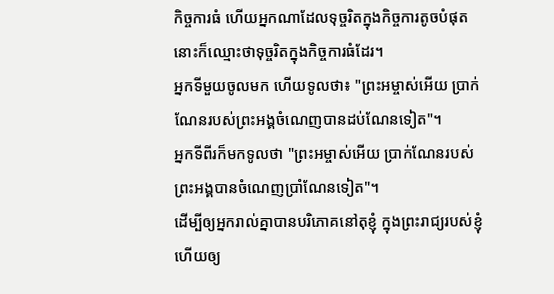កិច្ចការធំ ហើយអ្នកណាដែលទុច្ចរិតក្នុងកិច្ចការតូចបំផុត នោះក៏ឈ្មោះថាទុច្ចរិតក្នុងកិច្ចការធំដែរ។
អ្នកទីមួយចូលមក ហើយទូលថា៖ "ព្រះអម្ចាស់អើយ ប្រាក់ណែនរបស់ព្រះអង្គចំណេញបានដប់ណែនទៀត"។
អ្នកទីពីរក៏មកទូលថា "ព្រះអម្ចាស់អើយ ប្រាក់ណែនរបស់ព្រះអង្គបានចំណេញប្រាំណែនទៀត"។
ដើម្បីឲ្យអ្នករាល់គ្នាបានបរិភោគនៅតុខ្ញុំ ក្នុងព្រះរាជ្យរបស់ខ្ញុំ ហើយឲ្យ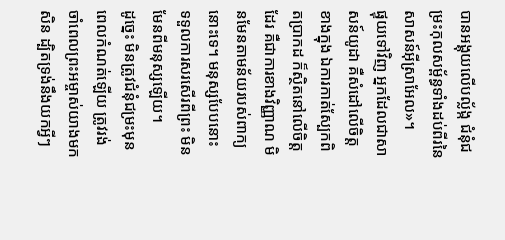បានអង្គុយលើបល្ល័ង្ក ជំនុំជម្រះកុលសម្ព័ន្ធទាំងដប់ពីរនៃសាសន៍អ៊ីស្រាអែល»។
ផ្ទុយទៅវិញ អ្នកដែលជាសាសន៍យូដា គឺសំដៅលើចិត្តខាងក្នុង ឯការកាត់ស្បែកពិតប្រាកដ ក៏ស្ថិតនៅលើចិត្តដែរ គឺជាការខាងវិញ្ញាណ មិនមែនតាមន័យរបស់ពាក្យនោះទេ។ មនុស្សបែបនោះ ទទួលការសរសើរពីព្រះ មិនមែនពីមនុស្សឡើយ។
ដូច្នេះ មិនត្រូវជំនុំជម្រះមុនពេលកំណត់ឡើយ ត្រូវរង់ចាំពេលព្រះអម្ចាស់យាងមកសិន ដ្បិតទ្រង់នឹងយកអ្វីៗ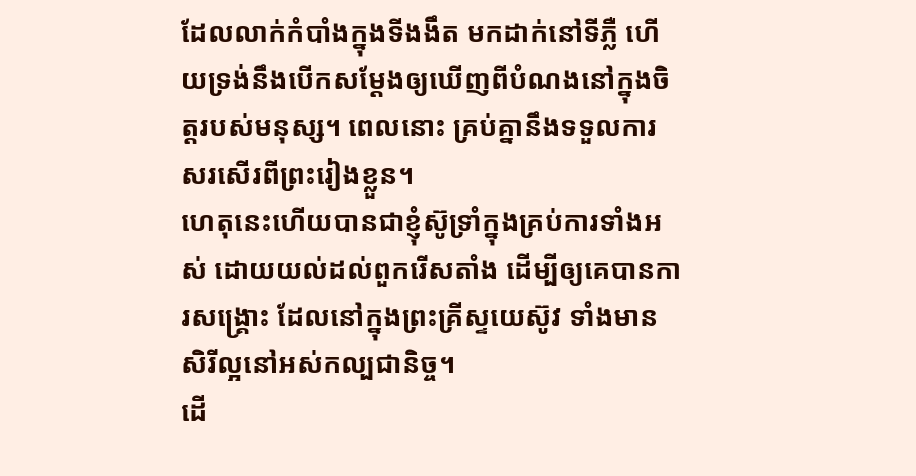ដែលលាក់កំបាំងក្នុងទីងងឹត មកដាក់នៅទីភ្លឺ ហើយទ្រង់នឹងបើកសម្ដែងឲ្យឃើញពីបំណងនៅក្នុងចិត្តរបស់មនុស្ស។ ពេលនោះ គ្រប់គ្នានឹងទទួលការសរសើរពីព្រះរៀងខ្លួន។
ហេតុនេះហើយបានជាខ្ញុំស៊ូទ្រាំក្នុងគ្រប់ការទាំងអស់ ដោយយល់ដល់ពួករើសតាំង ដើម្បីឲ្យគេបានការសង្គ្រោះ ដែលនៅក្នុងព្រះគ្រីស្ទយេស៊ូវ ទាំងមានសិរីល្អនៅអស់កល្បជានិច្ច។
ដើ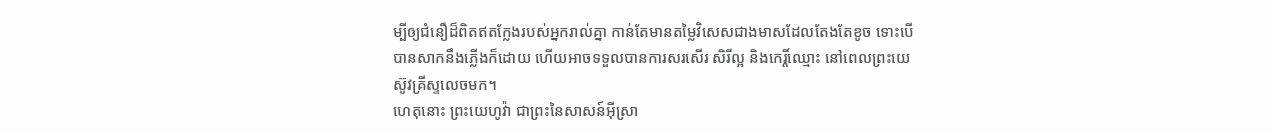ម្បីឲ្យជំនឿដ៏ពិតឥតក្លែងរបស់អ្នករាល់គ្នា កាន់តែមានតម្លៃវិសេសជាងមាសដែលតែងតែខូច ទោះបើបានសាកនឹងភ្លើងក៏ដោយ ហើយអាចទទួលបានការសរសើរ សិរីល្អ និងកេរ្តិ៍ឈ្មោះ នៅពេលព្រះយេស៊ូវគ្រីស្ទលេចមក។
ហេតុនោះ ព្រះយេហូវ៉ា ជាព្រះនៃសាសន៍អ៊ីស្រា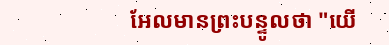អែលមានព្រះបន្ទូលថា "យើ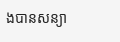ងបានសន្យា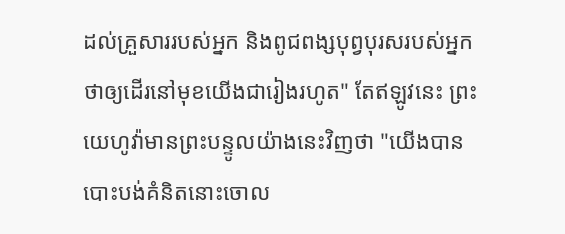ដល់គ្រួសាររបស់អ្នក និងពូជពង្សបុព្វបុរសរបស់អ្នក ថាឲ្យដើរនៅមុខយើងជារៀងរហូត" តែឥឡូវនេះ ព្រះយេហូវ៉ាមានព្រះបន្ទូលយ៉ាងនេះវិញថា "យើងបានបោះបង់គំនិតនោះចោល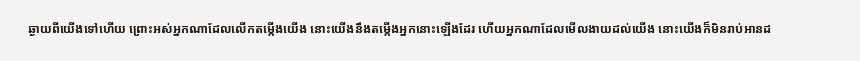ឆ្ងាយពីយើងទៅហើយ ព្រោះអស់អ្នកណាដែលលើកតម្កើងយើង នោះយើងនឹងតម្កើងអ្នកនោះឡើងដែរ ហើយអ្នកណាដែលមើលងាយដល់យើង នោះយើងក៏មិនរាប់អានដ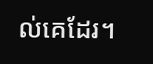ល់គេដែរ។